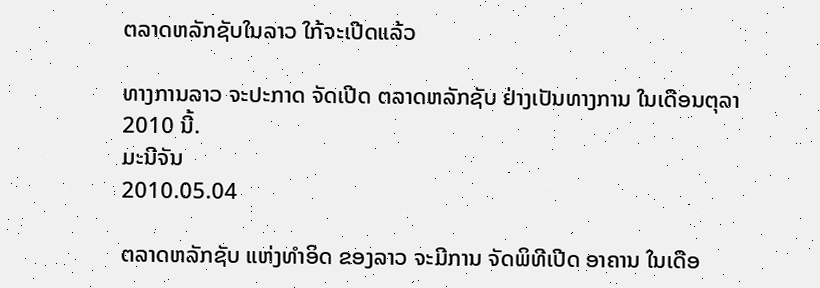ຕລາດຫລັກຊັບໃນລາວ ໃກ້ຈະເປີດແລ້ວ

ທາງການລາວ ຈະປະກາດ ຈັດເປີດ ຕລາດຫລັກຊັບ ຢ່າງເປັນທາງການ ໃນເດືອນຕຸລາ 2010 ນີ້.
ມະນີຈັນ
2010.05.04

ຕລາດຫລັກຊັບ ແຫ່ງທໍາອິດ ຂອງລາວ ຈະມີການ ຈັດພິທີເປີດ ອາຄານ ໃນເດືອ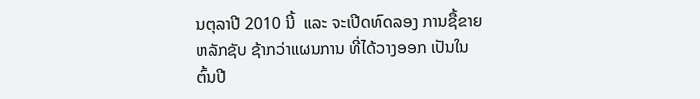ນຕຸລາປີ 2010 ນີ້  ແລະ ຈະເປີດທົດລອງ ການຊື້ຂາຍຫລັກຊັບ ຊ້າກວ່າແຜນການ ທີ່ໄດ້ວາງອອກ ເປັນໃນຕົ້ນປີ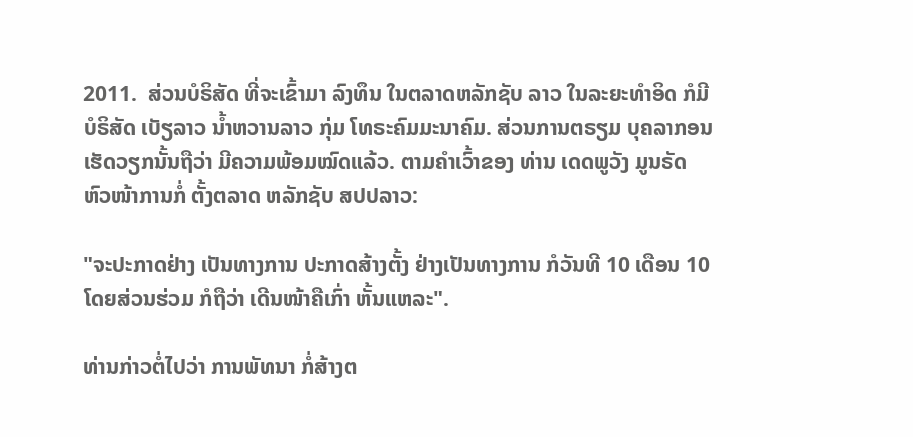2011.  ສ່ວນບໍຣິສັດ ທີ່ຈະເຂົ້າມາ ລົງທຶນ ໃນຕລາດຫລັກຊັບ ລາວ ໃນລະຍະທໍາອິດ ກໍມີບໍຣິສັດ ເບັຽລາວ ນໍ້າຫວານລາວ ກຸ່ມ ໂທຣະຄົມມະນາຄົມ. ສ່ວນການຕຣຽມ ບຸຄລາກອນ ເຮັດວຽກນັ້ນຖືວ່າ ມີຄວາມພ້ອມໝົດແລ້ວ. ຕາມຄໍາເວົ້າຂອງ ທ່ານ ເດດພູວັງ ມູນຣັດ ຫົວໜ້າການກໍ່ ຕັ້ງຕລາດ ຫລັກຊັບ ສປປລາວ:

"ຈະປະກາດຢ່າງ ເປັນທາງການ ປະກາດສ້າງຕັ້ງ ຢ່າງເປັນທາງການ ກໍວັນທີ 10 ເດືອນ 10 ໂດຍສ່ວນຮ່ວມ ກໍຖືວ່າ ເດີນໜ້າຄືເກົ່າ ຫັ້ນແຫລະ".

ທ່ານກ່າວຕໍ່ໄປວ່າ ການພັທນາ ກໍ່ສ້າງຕ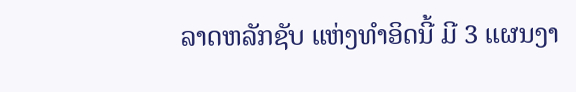ລາດຫລັກຊັບ ແຫ່ງທໍາອິດນີ້ ມີ 3 ແຜນງາ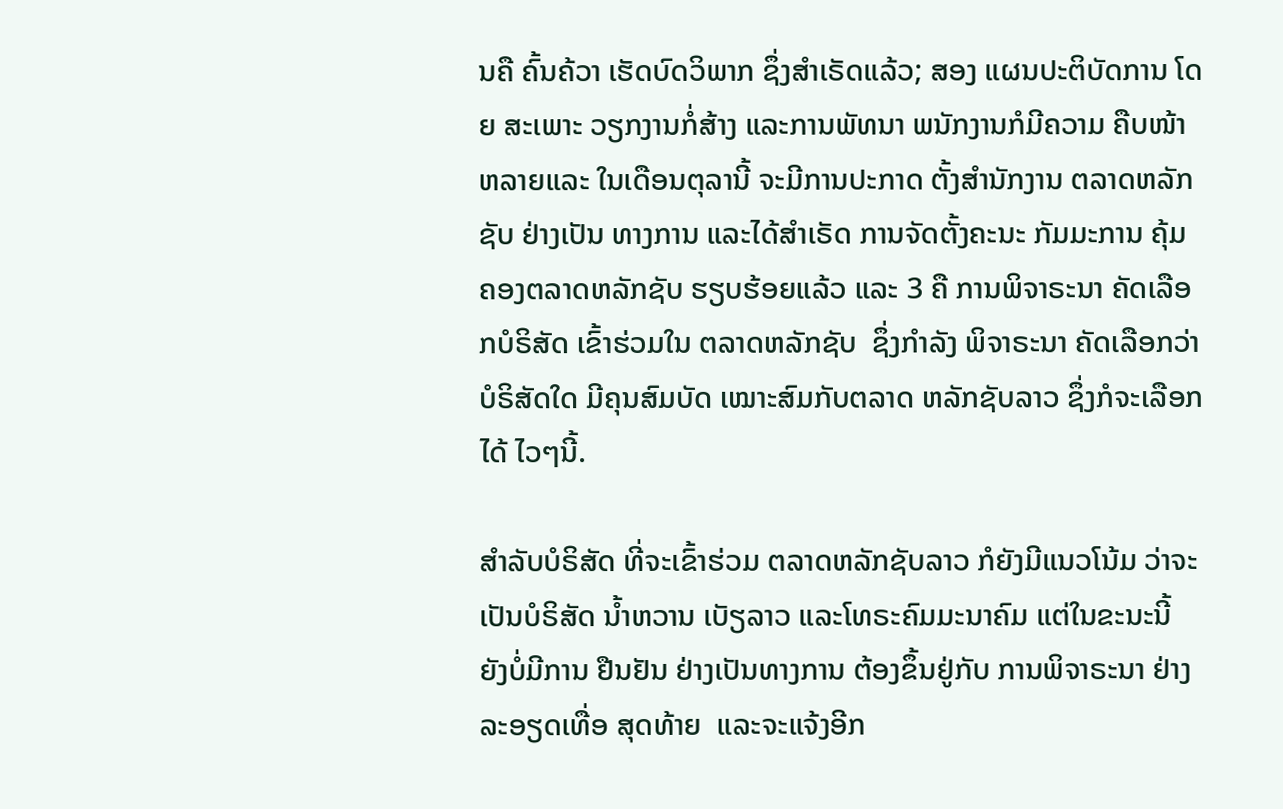ນຄື ຄົ້ນຄ້ວາ ເຮັດບົດວິພາກ ຊຶ່ງສໍາເຣັດແລ້ວ; ສອງ ແຜນປະຕິບັດການ ໂດຍ ສະເພາະ ວຽກງານກໍ່ສ້າງ ແລະການພັທນາ ພນັກງານກໍມີຄວາມ ຄືບໜ້າຫລາຍແລະ ໃນເດືອນຕຸລານີ້ ຈະມີການປະກາດ ຕັ້ງສໍານັກງານ ຕລາດຫລັກຊັບ ຢ່າງເປັນ ທາງການ ແລະໄດ້ສໍາເຣັດ ການຈັດຕັ້ງຄະນະ ກັມມະການ ຄຸ້ມຄອງຕລາດຫລັກຊັບ ຮຽບຮ້ອຍແລ້ວ ແລະ 3 ຄື ການພິຈາຣະນາ ຄັດເລືອກບໍຣິສັດ ເຂົ້າຮ່ວມໃນ ຕລາດຫລັກຊັບ  ຊຶ່ງກໍາລັງ ພິຈາຣະນາ ຄັດເລືອກວ່າ ບໍຣິສັດໃດ ມີຄຸນສົມບັດ ເໝາະສົມກັບຕລາດ ຫລັກຊັບລາວ ຊຶ່ງກໍຈະເລືອກໄດ້ ໄວໆນີ້.

ສໍາລັບບໍຣິສັດ ທີ່ຈະເຂົ້າຮ່ວມ ຕລາດຫລັກຊັບລາວ ກໍຍັງມີແນວໂນ້ມ ວ່າຈະເປັນບໍຣິສັດ ນໍ້າຫວານ ເບັຽລາວ ແລະໂທຣະຄົມມະນາຄົມ ແຕ່ໃນຂະນະນີ້ ຍັງບໍ່ມີການ ຢືນຢັນ ຢ່າງເປັນທາງການ ຕ້ອງຂຶ້ນຢູ່ກັບ ການພິຈາຣະນາ ຢ່າງລະອຽດເທື່ອ ສຸດທ້າຍ  ແລະຈະແຈ້ງອີກ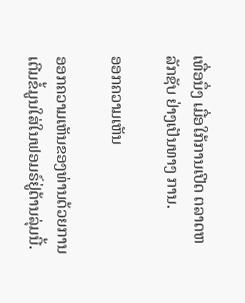ເທື່ອນຶ່ງ ເມື່ອໃກ້ການເປີດ ຕລາດຫລັກຊັບ ຢ່າງເປັນທາງ ການ.

ອອກຄວາມເຫັນ

ອອກຄວາມເຫັນຂອງທ່ານດ້ວຍການເຕີມຂໍ້ມູນໃສ່ໃນຟອມຣ໌ຢູ່ດ້ານລຸ່ມນີ້.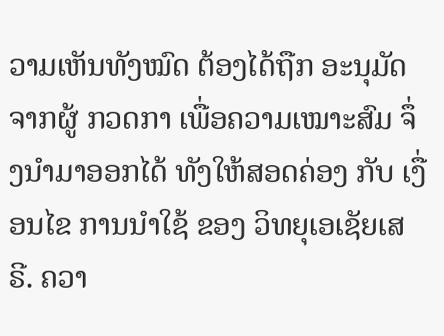ວາມເຫັນທັງໝົດ ຕ້ອງໄດ້ຖືກ ອະນຸມັດ ຈາກຜູ້ ກວດກາ ເພື່ອຄວາມເໝາະສົມ ຈຶ່ງນໍາມາອອກໄດ້ ທັງໃຫ້ສອດຄ່ອງ ກັບ ເງື່ອນໄຂ ການນຳໃຊ້ ຂອງ ວິທຍຸເອເຊັຍເສຣີ. ຄວາ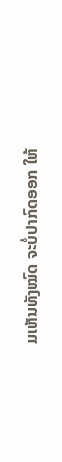ມເຫັນທັງໝົດ ຈະບໍ່ປາກົດອອກ ໃຫ້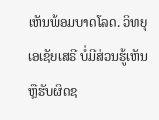ເຫັນພ້ອມບາດໂລດ. ວິທຍຸເອເຊັຍເສຣີ ບໍ່ມີສ່ວນຮູ້ເຫັນ ຫຼືຮັບຜິດຊ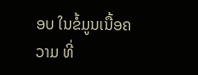ອບ ໃນຂໍ້ມູນເນື້ອຄວາມ ທີ່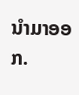ນໍາມາອອກ.